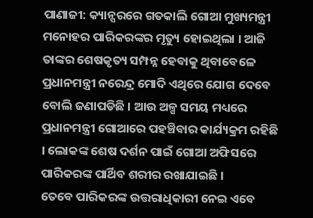ପାଣାଜୀ: କ୍ୟାନ୍ସରରେ ଗତକାଲି ଗୋଆ ମୁଖ୍ୟମନ୍ତ୍ରୀ ମନୋହର ପାରିକରଙ୍କର ମୃତ୍ୟୁ ହୋଇଥିଲା । ଆଜି ତାଙ୍କର ଶେଷକୃତ୍ୟ ସମ୍ପନ୍ନ ହେବାକୁ ଥିବାବେଳେ ପ୍ରଧାନମନ୍ତ୍ରୀ ନରେନ୍ଦ୍ର ମୋଦି ଏଥିରେ ଯୋଗ ଦେବେ ବୋଲି ଜଣାପଡିଛି । ଆଉ ଅଳ୍ପ ସମୟ ମଧ୍ୟରେ ପ୍ରଧାନମନ୍ତ୍ରୀ ଗୋଆରେ ପହଞ୍ଚିବାର କାର୍ଯ୍ୟକ୍ରମ ରହିଛି । ଲୋକଙ୍କ ଶେଷ ଦର୍ଶନ ପାଇଁ ଗୋଆ ଅଫିସରେ ପାରିକରଙ୍କ ପାର୍ଥିବ ଶରୀର ରଖାଯାଇଛି ।
ତେବେ ପାରିକରଙ୍କ ଉତ୍ତରାଧିକାରୀ ନେଇ ଏବେ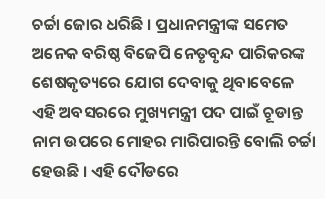ଚର୍ଚ୍ଚା ଜୋର ଧରିଛି । ପ୍ରଧାନମନ୍ତ୍ରୀଙ୍କ ସମେତ ଅନେକ ବରିଷ୍ଠ ବିଜେପି ନେତୃବୃନ୍ଦ ପାରିକରଙ୍କ ଶେଷକୃତ୍ୟରେ ଯୋଗ ଦେବାକୁ ଥିବାବେଳେ ଏହି ଅବସରରେ ମୁଖ୍ୟମନ୍ତ୍ରୀ ପଦ ପାଇଁ ଚୂଡାନ୍ତ ନାମ ଉପରେ ମୋହର ମାରିପାରନ୍ତି ବୋଲି ଚର୍ଚ୍ଚା ହେଉଛି । ଏହି ଦୌଡରେ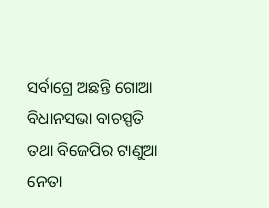ସର୍ବାଗ୍ରେ ଅଛନ୍ତି ଗୋଆ ବିଧାନସଭା ବାଚସ୍ପତି ତଥା ବିଜେପିର ଟାଣୁଆ ନେତା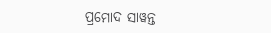ପ୍ରମୋଦ ସାୱନ୍ତ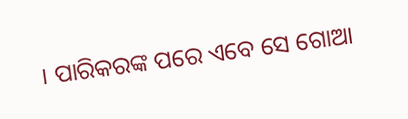। ପାରିକରଙ୍କ ପରେ ଏବେ ସେ ଗୋଆ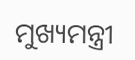ମୁଖ୍ୟମନ୍ତ୍ରୀ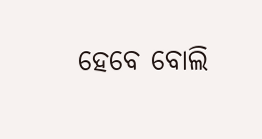ହେବେ ବୋଲି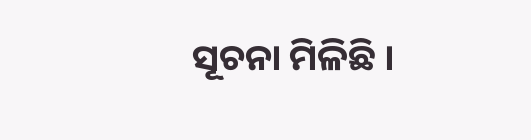ସୂଚନା ମିଳିଛି ।